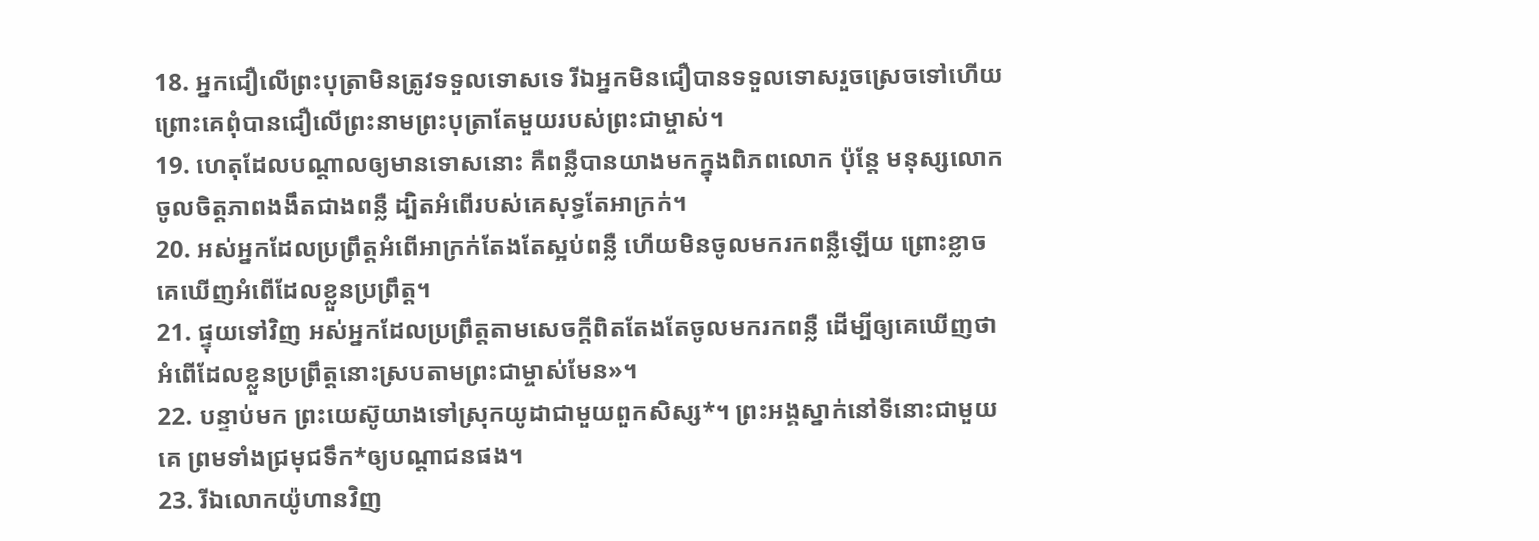18. អ្នកជឿលើព្រះបុត្រាមិនត្រូវទទួលទោសទេ រីឯអ្នកមិនជឿបានទទួលទោសរួចស្រេចទៅហើយ ព្រោះគេពុំបានជឿលើព្រះនាមព្រះបុត្រាតែមួយរបស់ព្រះជាម្ចាស់។
19. ហេតុដែលបណ្ដាលឲ្យមានទោសនោះ គឺពន្លឺបានយាងមកក្នុងពិភពលោក ប៉ុន្តែ មនុស្សលោកចូលចិត្តភាពងងឹតជាងពន្លឺ ដ្បិតអំពើរបស់គេសុទ្ធតែអាក្រក់។
20. អស់អ្នកដែលប្រព្រឹត្តអំពើអាក្រក់តែងតែស្អប់ពន្លឺ ហើយមិនចូលមករកពន្លឺឡើយ ព្រោះខ្លាចគេឃើញអំពើដែលខ្លួនប្រព្រឹត្ត។
21. ផ្ទុយទៅវិញ អស់អ្នកដែលប្រព្រឹត្តតាមសេចក្ដីពិតតែងតែចូលមករកពន្លឺ ដើម្បីឲ្យគេឃើញថា អំពើដែលខ្លួនប្រព្រឹត្តនោះស្របតាមព្រះជាម្ចាស់មែន»។
22. បន្ទាប់មក ព្រះយេស៊ូយាងទៅស្រុកយូដាជាមួយពួកសិស្ស*។ ព្រះអង្គស្នាក់នៅទីនោះជាមួយគេ ព្រមទាំងជ្រមុជទឹក*ឲ្យបណ្ដាជនផង។
23. រីឯលោកយ៉ូហានវិញ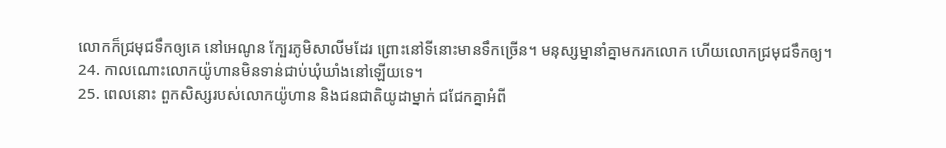លោកក៏ជ្រមុជទឹកឲ្យគេ នៅអេណូន ក្បែរភូមិសាលីមដែរ ព្រោះនៅទីនោះមានទឹកច្រើន។ មនុស្សម្នានាំគ្នាមករកលោក ហើយលោកជ្រមុជទឹកឲ្យ។
24. កាលណោះលោកយ៉ូហានមិនទាន់ជាប់ឃុំឃាំងនៅឡើយទេ។
25. ពេលនោះ ពួកសិស្សរបស់លោកយ៉ូហាន និងជនជាតិយូដាម្នាក់ ជជែកគ្នាអំពី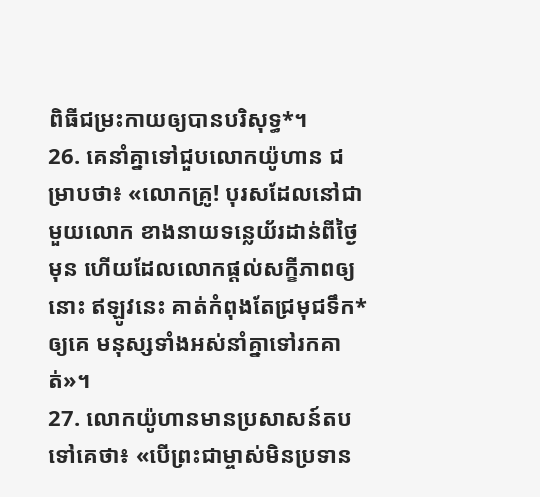ពិធីជម្រះកាយឲ្យបានបរិសុទ្ធ*។
26. គេនាំគ្នាទៅជួបលោកយ៉ូហាន ជម្រាបថា៖ «លោកគ្រូ! បុរសដែលនៅជាមួយលោក ខាងនាយទន្លេយ័រដាន់ពីថ្ងៃមុន ហើយដែលលោកផ្ដល់សក្ខីភាពឲ្យនោះ ឥឡូវនេះ គាត់កំពុងតែជ្រមុជទឹក*ឲ្យគេ មនុស្សទាំងអស់នាំគ្នាទៅរកគាត់»។
27. លោកយ៉ូហានមានប្រសាសន៍តបទៅគេថា៖ «បើព្រះជាម្ចាស់មិនប្រទាន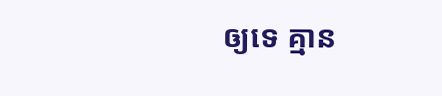ឲ្យទេ គ្មាន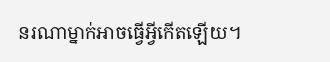នរណាម្នាក់អាចធ្វើអ្វីកើតឡើយ។